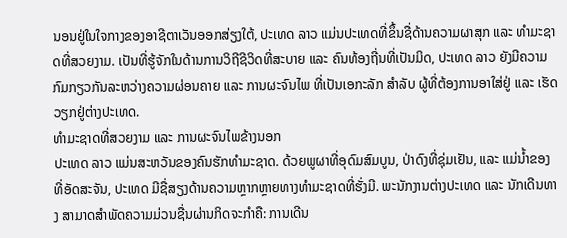ນອນຢູ່ໃນໃຈກາງຂອງອາຊີຕາເວັນອອກສ່ຽງໃຕ້, ປະເທດ ລາວ ແມ່ນປະເທດທີ່ຂຶ້ນຊື່ດ້ານຄວາມຜາສຸກ ແລະ ທໍາມະຊາດທີ່ສວຍງາມ. ເປັນທີ່ຮູ້ຈັກໃນດ້ານການວິຖີຊີວິດທີ່ສະບາຍ ແລະ ຄົນທ້ອງຖີ່ນທີ່ເປັນມິດ, ປະເທດ ລາວ ຍັງມີຄວາມກົມກຽວກັນລະຫວ່າງຄວາມຜ່ອນຄາຍ ແລະ ການຜະຈົນໄພ ທີ່ເປັນເອກະລັກ ສໍາລັບ ຜູ້ທີ່ຕ້ອງການອາໃສ່ຢູ່ ແລະ ເຮັດວຽກຢູ່ຕ່າງປະເທດ.
ທໍາມະຊາດທີ່ສວຍງາມ ແລະ ການຜະຈົນໄພຂ້າງນອກ
ປະເທດ ລາວ ແມ່ນສະຫວັນຂອງຄົນຮັກທໍາມະຊາດ. ດ້ວຍພູຜາທີ່ອຸດົມສົມບູນ, ປ່າດົງທີ່ຊຸ່ມເຢັນ, ແລະ ແມ່ນໍ້າຂອງທີ່ອັດສະຈັນ, ປະເທດ ມີຊື່ສຽງດ້ານຄວາມຫຼາກຫຼາຍທາງທໍາມະຊາດທີ່ຮັ່ງມີ. ພະນັກງານຕ່າງປະເທດ ແລະ ນັກເດີນທາງ ສາມາດສໍາພັດຄວາມມ່ວນຊື່ນຜ່ານກິດຈະກໍາຄື: ການເດີນ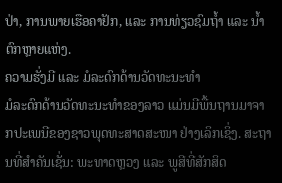ປ່າ, ການພາຍເຮືອຄາຢັກ, ແລະ ການທ່ຽວຊົມຖໍ້າ ແລະ ນໍ້າຕົກຫຼາຍແຫ່ງ.
ຄວາມຮັ່ງມີ ແລະ ມໍລະດົກດ້ານວັດທະນະທໍາ
ມໍລະດົກດ້ານວັດທະນະທໍາຂອງລາວ ແມ່ນມີພື້ນຖານມາຈາກປະເພນີຂອງຊາວພຸດທະສາດສະໜາ ຢ່າງເລິກເຊິ່ງ. ສະຖານທີ່ສໍາຄັນເຊັ່ນ: ພະທາດຫຼວງ ແລະ ພູສີທີ່ສັກສິດ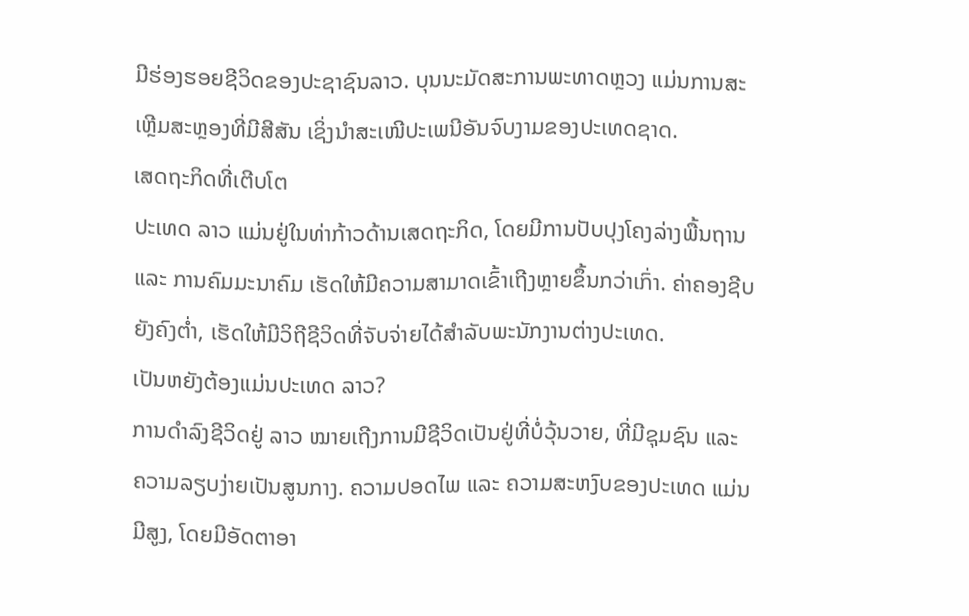ມີຮ່ອງຮອຍຊີວິດຂອງປະຊາຊົນລາວ. ບຸນນະມັດສະການພະທາດຫຼວງ ແມ່ນການສະເຫຼີມສະຫຼອງທີ່ມີສີສັນ ເຊິ່ງນໍາສະເໜີປະເພນີອັນຈົບງາມຂອງປະເທດຊາດ.
ເສດຖະກິດທີ່ເຕີບໂຕ
ປະເທດ ລາວ ແມ່ນຢູ່ໃນທ່າກ້າວດ້ານເສດຖະກິດ, ໂດຍມີການປັບປຸງໂຄງລ່າງພື້ນຖານ ແລະ ການຄົມມະນາຄົມ ເຮັດໃຫ້ມີຄວາມສາມາດເຂົ້າເຖີງຫຼາຍຂຶ້ນກວ່າເກົ່າ. ຄ່າຄອງຊີບ ຍັງຄົງຕໍ່າ, ເຮັດໃຫ້ມີວິຖີຊີວິດທີ່ຈັບຈ່າຍໄດ້ສໍາລັບພະນັກງານຕ່າງປະເທດ.
ເປັນຫຍັງຕ້ອງແມ່ນປະເທດ ລາວ?
ການດໍາລົງຊີວິດຢູ່ ລາວ ໝາຍເຖີງການມີຊີວິດເປັນຢູ່ທີ່ບໍ່ວຸ້ນວາຍ, ທີ່ມີຊຸມຊົນ ແລະ ຄວາມລຽບງ່າຍເປັນສູນກາງ. ຄວາມປອດໄພ ແລະ ຄວາມສະຫງົບຂອງປະເທດ ແມ່ນມີສູງ, ໂດຍມີອັດຕາອາ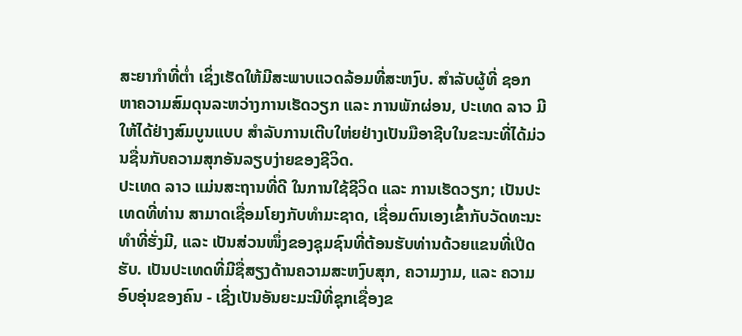ສະຍາກໍາທີ່ຕໍ່າ ເຊິ່ງເຮັດໃຫ້ມີສະພາບແວດລ້ອມທີ່ສະຫງົບ. ສໍາລັບຜູ້ທີ່ ຊອກຫາຄວາມສົມດຸນລະຫວ່າງການເຮັດວຽກ ແລະ ການພັກຜ່ອນ, ປະເທດ ລາວ ມີໃຫ້ໄດ້ຢ່າງສົມບູນແບບ ສຳລັບການເຕີບໃຫ່ຍຢ່າງເປັນມືອາຊີບໃນຂະນະທີ່ໄດ້ມ່ວນຊື່ນກັບຄວາມສຸກອັນລຽບງ່າຍຂອງຊີວິດ.
ປະເທດ ລາວ ແມ່ນສະຖານທີ່ດີ ໃນການໃຊ້ຊີວິດ ແລະ ການເຮັດວຽກ; ເປັນປະເທດທີ່ທ່ານ ສາມາດເຊື່ອມໂຍງກັບທໍາມະຊາດ, ເຊື່ອມຕົນເອງເຂົ້າກັບວັດທະນະທໍາທີ່ຮັ່ງມີ, ແລະ ເປັນສ່ວນໜຶ່ງຂອງຊຸມຊົນທີ່ຕ້ອນຮັບທ່ານດ້ວຍແຂນທີ່ເປີດຮັບ. ເປັນປະເທດທີ່ມີຊື່ສຽງດ້ານຄວາມສະຫງົບສຸກ, ຄວາມງາມ, ແລະ ຄວາມອົບອຸ່ນຂອງຄົນ - ເຊີ່ງເປັນອັນຍະມະນີທີ່ຊຸກເຊື່ອງຂ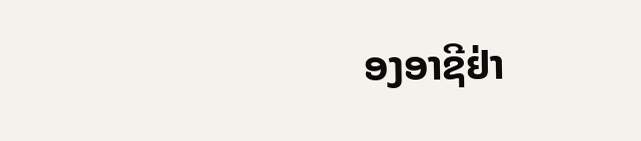ອງອາຊີຢ່າ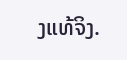ງແທ້ຈິງ.